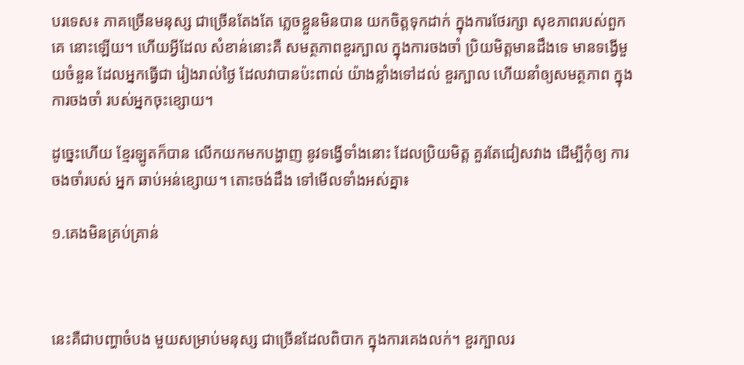បរទេស៖ ភាគច្រើនមនុស្ស ជាច្រើនតែងតែ ភ្លេចខ្លួនមិនបាន យកចិត្តទុកដាក់ ក្នុងការថែរក្សា សុខភាពរបស់ពួកគេ នោះឡើយ។ ហើយអ្វីដែល សំខាន់នោះគឺ សមត្ថភាពខួរក្បាល ក្នុងការចងចាំ ប្រិយមិត្តមានដឹងទេ មានទង្វើមួយចំនួន ដែលអ្នកធ្វើជា រៀងរាល់ថ្ងៃ ដែលវាបានប៉ះពាល់ យ៉ាងខ្លាំងទៅដល់ ខួរក្បាល ហើយនាំឲ្យសមត្ថភាព ក្នុងការចងចាំ របស់អ្នកចុះខ្សោយ។

ដូច្នេះហើយ ខ្មែរឡូតក៏បាន លើកយកមកបង្ហាញ នូវទង្វើទាំងនោះ ដែលប្រិយមិត្ត គួរតែជៀសវាង ដើម្បីកុំឲ្យ ការចងចាំរបស់ អ្នក ឆាប់អន់ខ្សោយ។ តោះចង់ដឹង ទៅមើលទាំងអស់គ្នា៖

១.គេងមិនគ្រប់គ្រាន់



នេះគឺជាបញ្ហាចំបង មួយសម្រាប់មនុស្ស ជាច្រើនដែលពិបាក ក្នុងការគេងលក់។ ខួរក្បាលរ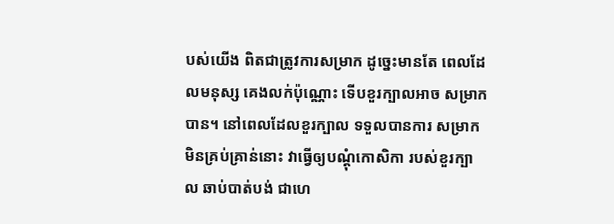បស់យើង ពិតជាត្រូវការសម្រាក ដូច្នេះមានតែ ពេលដែលមនុស្ស គេងលក់ប៉ុណ្ណោះ ទើបខួរក្បាលអាច សម្រាកបាន។ នៅពេលដែលខួរក្បាល ទទួលបានការ សម្រាកមិនគ្រប់គ្រាន់នោះ វាធ្វើឲ្យបណ្តុំកោសិកា របស់ខួរក្បាល ឆាប់បាត់បង់ ជាហេ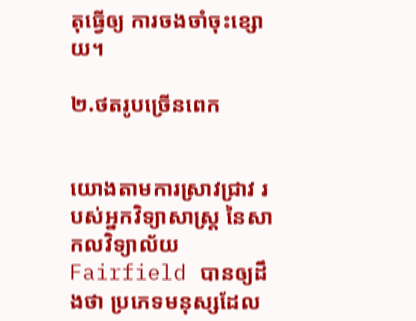តុធ្វើឲ្យ ការចងចាំចុះខ្សោយ។

២.ថតរូបច្រើនពេក


យោងតាមការស្រាវជ្រាវ របស់អ្នកវិទ្យាសាស្រ្ត នៃសាកលវិទ្យាល័យ Fairfield បានឲ្យដឹងថា ប្រភេទមនុស្សដែល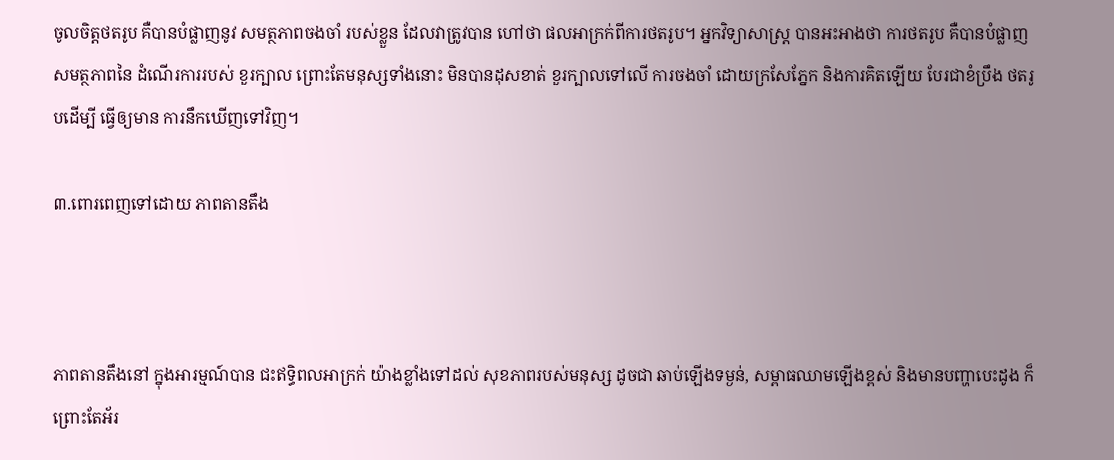ចូលចិត្តថតរូប គឺបានបំផ្លាញនូវ សមត្ថភាពចងចាំ របស់ខ្លួន ដែលវាត្រូវបាន ហៅថា ផលអាក្រក់ពីការថតរូប។ អ្នកវិទ្យាសាស្រ្ត បានអះអាងថា ការថតរូប គឺបានបំផ្លាញ សមត្ថភាពនៃ ដំណើរការរបស់ ខួរក្បាល ព្រោះតែមនុស្សទាំងនោះ មិនបានដុសខាត់ ខួរក្បាលទៅលើ ការចងចាំ ដោយក្រសែភ្នែក និងការគិតឡើយ បែរជាខំប្រឹង ថតរូបដើម្បី ធ្វើឲ្យមាន ការនឹកឃើញទៅវិញ។

៣.ពោរពេញទៅដោយ ភាពតានតឹង



ភាពតានតឹងនៅ ក្នុងអារម្មណ៍បាន ជះឥទ្ធិពលអាក្រក់ យ៉ាងខ្លាំងទៅដល់ សុខភាពរបស់មនុស្ស ដូចជា ឆាប់ឡើងទម្ងន់, សម្ពាធឈាមឡើងខ្ពស់ និងមានបញ្ហាបេះដូង ក៏ព្រោះតែអ័រ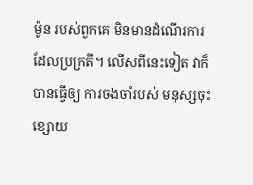ម៉ូន របស់ពួកគេ មិនមានដំណើរការ ដែលប្រក្រតី។ លើសពីនេះទៀត វាក៏បានធ្វើឲ្យ ការចងចាំរបស់ មនុស្សចុះខ្សោយ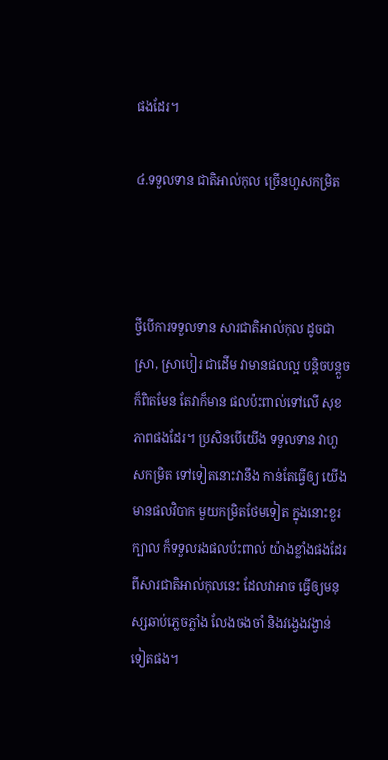ផងដែរ។

៤.ទទួលទាន ជាតិអាល់កុល ច្រើនហួសកម្រិត



ថ្វីបើការទទួលទាន សារជាតិអាល់កុល ដូចជាស្រា, ស្រាបៀរ ជាដើម វាមានផលល្អ បន្តិចបន្តួចក៏ពិតមែន តែវាក៏មាន ផលប៉ះពាល់ទៅលើ សុខភាពផងដែរ។ ប្រសិនបើយើង ទទួលទាន វាហួសកម្រិត ទៅទៀតនោះវានឹង កាន់តែធ្វើឲ្យ យើងមានផលវិបាក មួយកម្រិតថែមទៀត ក្នុងនោះខួរក្បាល ក៏ទទួលរងផលប៉ះពាល់ យ៉ាងខ្លាំងផងដែរ ពីសារជាតិអាល់កុលនេះ ដែលវាអាច ធ្វើឲ្យមនុស្សឆាប់ភ្លេចភ្លាំង លែងចងចាំ និងវង្វេងវង្វាន់ ទៀតផង។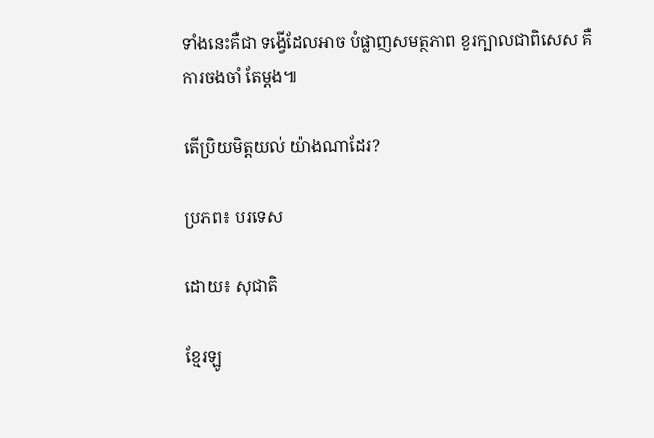ទាំងនេះគឺជា ទង្វើដែលអាច បំផ្លាញសមត្ថភាព ខួរក្បាលជាពិសេស គឺការចងចាំ តែម្តង៕

តើប្រិយមិត្តយល់ យ៉ាងណាដែរ?

ប្រភព៖ បរទេស

ដោយ៖ សុជាតិ

ខ្មែរឡូ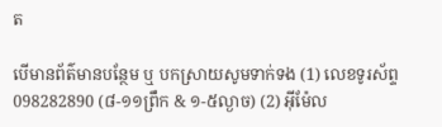ត

បើមានព័ត៌មានបន្ថែម ឬ បកស្រាយសូមទាក់ទង (1) លេខទូរស័ព្ទ 098282890 (៨-១១ព្រឹក & ១-៥ល្ងាច) (2) អ៊ីម៉ែល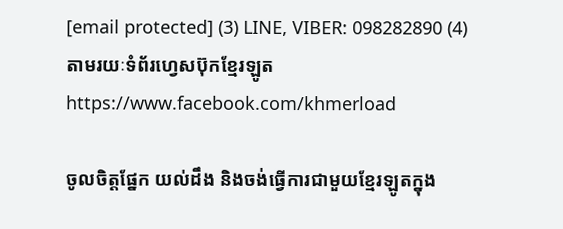[email protected] (3) LINE, VIBER: 098282890 (4) តាមរយៈទំព័រហ្វេសប៊ុកខ្មែរឡូត https://www.facebook.com/khmerload

ចូលចិត្តផ្នែក យល់ដឹង និងចង់ធ្វើការជាមួយខ្មែរឡូតក្នុង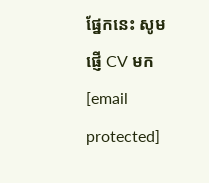ផ្នែកនេះ សូមផ្ញើ CV មក [email protected]